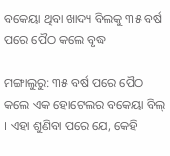ବକେୟା ଥିବା ଖାଦ୍ୟ ବିଲକୁ ୩୫ ବର୍ଷ ପରେ ପୈଠ କଲେ ବୃଦ୍ଧ

ମଙ୍ଗାଲୁରୁ: ୩୫ ବର୍ଷ ପରେ ପୈଠ କଲେ ଏକ ହୋଟେଲର ବକେୟା ବିଲ୍ । ଏହା ଶୁଣିବା ପରେ ଯେ, କେହି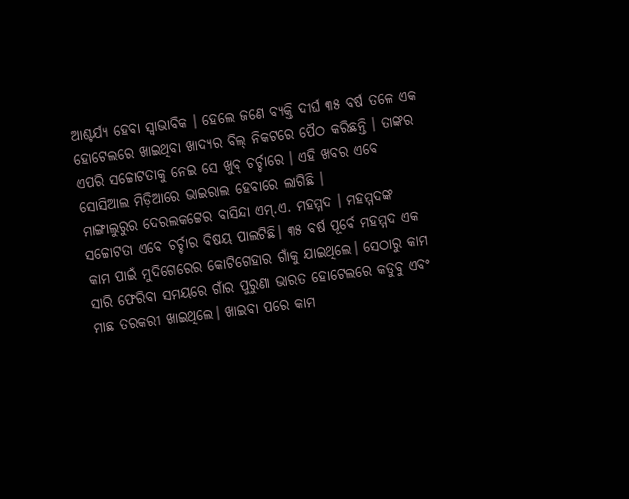ଆଶ୍ଚର୍ଯ୍ୟ ହେବା ସ୍ୱାଭାବିକ । ହେଲେ ଜଣେ ବ୍ୟକ୍ତି ଦୀର୍ଘ ୩୫ ବର୍ଷ ତଳେ ଏକ ହୋଟେଲରେ ଖାଇଥିବା ଖାଦ୍ୟର ବିଲ୍ ନିକଟରେ ପୈଠ କରିଛନ୍ତି । ତାଙ୍କର ଏପରି ସଚ୍ଚୋଟତାକୁ ନେଇ ସେ ଖୁବ୍ ଚର୍ଚ୍ଚାରେ । ଏହି ଖବର ଏବେ ସୋସିଆଲ ମିଡ଼ିଆରେ ଭାଇରାଲ ହେବାରେ ଲାଗିଛି ।
ମାଙ୍ଗାଲୁରୁର ଦେରଲକଟ୍ଟେର ବାସିନ୍ଦା ଏମ୍.ଏ. ମହମ୍ମଦ । ମହମ୍ମଦଙ୍କ ସଚ୍ଚୋଟତା ଏବେ ଚର୍ଚ୍ଚାର ବିଷୟ ପାଲଟିଛି। ୩୫ ବର୍ଷ ପୂର୍ବେ ମହମ୍ମଦ ଏକ କାମ ପାଇଁ ମୁଦିଗେରେର କୋଟିଗେହାର ଗାଁକୁ ଯାଇଥିଲେ। ସେଠାରୁ କାମ ସାରି ଫେରିବା ସମୟରେ ଗାଁର ପୁରୁଣା ଭାରତ ହୋଟେଲରେ କଡୁବୁ ଏବଂ ମାଛ ତରକରୀ ଖାଇଥିଲେ। ଖାଇବା ପରେ କାମ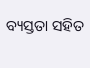ବ୍ୟସ୍ତତା ସହିତ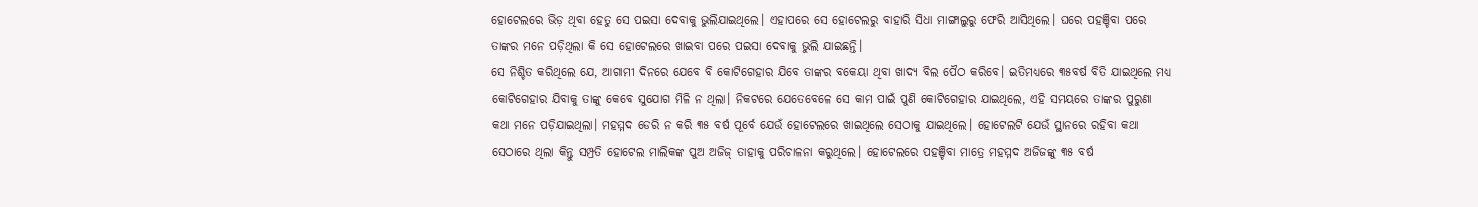ହୋଟେଲରେ ଭିଡ଼ ଥିବା ହେତୁ ସେ ପଇସା ଦେବାକୁ ଭୁଲିଯାଇଥିଲେ। ଏହାପରେ ସେ ହୋଟେଲରୁ ବାହାରି ସିଧା ମାଙ୍ଗାଲୁରୁ ଫେରି ଆସିଥିଲେ। ଘରେ ପହଞ୍ଚିବା ପରେ ତାଙ୍କର ମନେ ପଡ଼ିଥିଲା କି ସେ ହୋଟେଲରେ ଖାଇବା ପରେ ପଇସା ଦେବାକୁ ଭୁଲି ଯାଇଛନ୍ତି।
ସେ ନିଶ୍ଚିତ କରିଥିଲେ ଯେ, ଆଗାମୀ ଦିନରେ ଯେବେ ବି କୋଟିଗେହାର ଯିବେ ତାଙ୍କର ବକେୟା ଥିବା ଖାଦ୍ୟ ବିଲ ପୈଠ କରିବେ। ଇତିମଧ୍ୟରେ ୩୫ବର୍ଷ ବିତି ଯାଇଥିଲେ ମଧ୍ୟ କୋଟିଗେହାର ଯିବାକୁ ତାଙ୍କୁ କେବେ ସୁଯୋଗ ମିଳି ନ ଥିଲା। ନିକଟରେ ଯେତେବେଳେ ସେ କାମ ପାଇଁ ପୁଣି କୋଟିଗେହାର ଯାଇଥିଲେ, ଏହି ସମୟରେ ତାଙ୍କର ପୁରୁଣା କଥା ମନେ ପଡ଼ିଯାଇଥିଲା। ମହମ୍ମଦ ଡେରି ନ କରି ୩୫ ବର୍ଷ ପୂର୍ବେ ଯେଉଁ ହୋଟେଲରେ ଖାଇଥିଲେ ସେଠାକୁ ଯାଇଥିଲେ। ହୋଟେଲଟି ଯେଉଁ ସ୍ଥାନରେ ରହିବା କଥା ସେଠାରେ ଥିଲା କିନ୍ତୁ ସମ୍ପ୍ରତି ହୋଟେଲ ମାଲିକଙ୍କ ପୁଅ ଅଜିଜ୍ ତାହାକୁ ପରିଚାଳନା କରୁଥିଲେ। ହୋଟେଲରେ ପହଞ୍ଚିବା ମାତ୍ରେ ମହମ୍ମଦ ଅଜିଜଙ୍କୁ ୩୫ ବର୍ଷ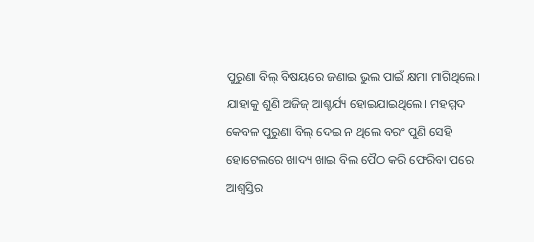ପୁରୁଣା ବିଲ୍ ବିଷୟରେ ଜଣାଇ ଭୁଲ ପାଇଁ କ୍ଷମା ମାଗିଥିଲେ। ଯାହାକୁ ଶୁଣି ଅଜିଜ୍ ଆଶ୍ଚର୍ଯ୍ୟ ହୋଇଯାଇଥିଲେ। ମହମ୍ମଦ କେବଳ ପୁରୁଣା ବିଲ୍ ଦେଇ ନ ଥିଲେ ବରଂ ପୁଣି ସେହି ହୋଟେଲରେ ଖାଦ୍ୟ ଖାଇ ବିଲ ପୈଠ କରି ଫେରିବା ପରେ ଆଶ୍ୱସ୍ତିର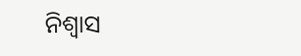ନିଶ୍ୱାସ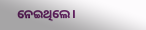ନେଇଥିଲେ।